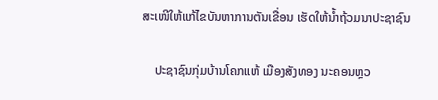ສະເໜີໃຫ້ແກ້ໄຂບັນຫາການຕັນເຂື່ອນ ເຮັດໃຫ້ນໍ້າຖ້ວມນາປະຊາຊົນ

    ປະຊາຊົນກຸ່ມບ້ານໂຄກແຫ້ ເມືອງສັງທອງ ນະຄອນຫຼວ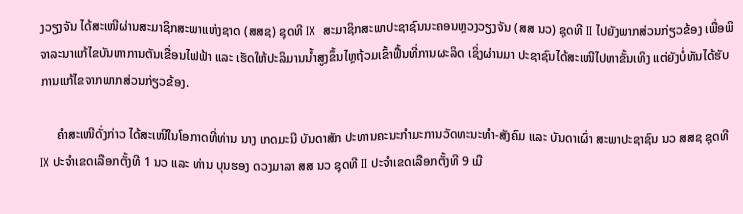ງວຽງຈັນ ໄດ້ສະເໜີຜ່ານສະມາຊິກສະພາແຫ່ງຊາດ (ສສຊ) ຊຸດທີ IX  ສະມາຊິກສະພາປະຊາຊົນນະຄອນຫຼວງວຽງຈັນ (ສສ ນວ) ຊຸດທີ II ໄປຍັງພາກສ່ວນກ່ຽວຂ້ອງ ເພື່ອພິຈາລະນາແກ້ໄຂບັນຫາການຕັນເຂື່ອນໄຟຟ້າ ແລະ ເຮັດໃຫ້ປະລິມານນໍ້າສູງຂຶ້ນໄຫຼຖ້ວມເຂົ້າຟື້ນທີ່ການຜະລິດ ເຊິ່ງຜ່ານມາ ປະຊາຊົນໄດ້ສະເໜີໄປຫາຂັ້ນເທິງ ແຕ່ຍັງບໍ່ທັນໄດ້ຮັບການແກ້ໄຂຈາກພາກສ່ວນກ່ຽວຂ້ອງ.

     ຄໍາສະເໜີດັ່ງກ່າວ ໄດ້ສະເໜີໃນໂອກາດທີ່ທ່ານ ນາງ ເກດມະນີ ບັນດາສັກ ປະທານຄະນະກຳມະການວັດທະນະທຳ-ສັງຄົມ ແລະ ບັນດາເຜົ່າ ສະພາປະຊາຊົນ ນວ ສສຊ ຊຸດທີ IX ປະຈຳເຂດເລືອກຕັ້ງທີ 1 ນວ ແລະ ທ່ານ ບຸນຮອງ ດວງມາລາ ສສ ນວ ຊຸດທີ II ປະຈຳເຂດເລືອກຕັ້ງທີ 9 ເມື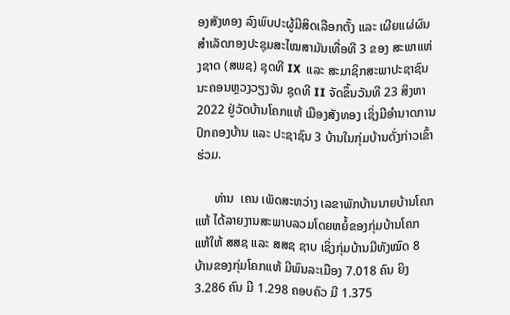ອງສັງທອງ ລົງພົບປະຜູ້ມີສິດເລືອກຕັ້ງ ແລະ ເຜີຍແຜ່ຜົນສຳເລັດກອງປະຊຸມສະໄໝສາມັນເທື່ອທີ 3 ຂອງ ສະພາແຫ່ງຊາດ (ສພຊ) ຊຸດທີ IX  ແລະ ສະມາຊິກສະພາປະຊາຊົນນະຄອນຫຼວງວຽງຈັນ ຊຸດທີ II ຈັດຂຶ້ນວັນທີ 23 ສິງຫາ 2022 ຢູ່ວັດບ້ານໂຄກແຫ້ ເມືອງສັງທອງ ເຊິ່ງມີອຳນາດການປົກຄອງບ້ານ ແລະ ປະຊາຊົນ 3 ບ້ານໃນກຸ່ມບ້ານດັ່ງກ່າວເຂົ້າຮ່ວມ.

      ທ່ານ  ເຄນ ເພັດສະຫວ່າງ ເລຂາພັກບ້ານນາຍບ້ານໂຄກແຫ້ ໄດ້ລາຍງານສະພາບລວມໂດຍຫຍໍ້ຂອງກຸ່ມບ້ານໂຄກແຫ້ໃຫ້ ສສຊ ແລະ ສສຊ ຊາບ ເຊິ່ງກຸ່ມບ້ານມີທັງໝົດ 8 ບ້ານຂອງກຸ່ມໂຄກແຫ້ ມີພົນລະເມືອງ 7.018 ຄົນ ຍິງ 3.286 ຄົນ ມີ 1.298 ຄອບຄົວ ມີ 1.375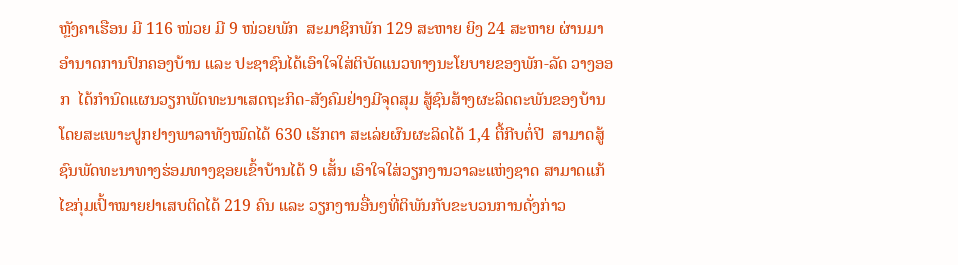ຫຼັງຄາເຮືອນ ມີ 116 ໜ່ວຍ ມີ 9 ໜ່ວຍພັກ  ສະມາຊິກພັກ 129 ສະຫາຍ ຍິງ 24 ສະຫາຍ ຜ່ານມາອຳນາດການປົກຄອງບ້ານ ແລະ ປະຊາຊົນໄດ້ເອົາໃຈໃສ່ຕິບັດແນວທາງນະໂຍບາຍຂອງພັກ-ລັດ ວາງອອກ  ໄດ້ກຳນົດແຜນວຽກພັດທະນາເສດຖະກິດ-ສັງຄົມຢ່າງມີຈຸດສຸມ ສູ້ຊົນສ້າງຜະລິດຕະພັນຂອງບ້ານ ໂດຍສະເພາະປູກຢາງພາລາທັງໝົດໄດ້ 630 ເຮັກຕາ ສະເລ່ຍຜົນຜະລິດໄດ້ 1,4 ຕື້ກີບຕໍ່ປີ  ສາມາດສູ້ຊົນພັດທະນາທາງຮ່ອມທາງຊອຍເຂົ້າບ້ານໄດ້ 9 ເສັ້ນ ເອົາໃຈໃສ່ວຽກງານວາລະແຫ່ງຊາດ ສາມາດແກ້ໄຂກຸ່ມເປົ້າໝາຍຢາເສບຕິດໄດ້ 219 ຄົນ ແລະ ວຽກງານອື່ນໆທີ່ຕິພັນກັບຂະບວນການດັ່ງກ່າວ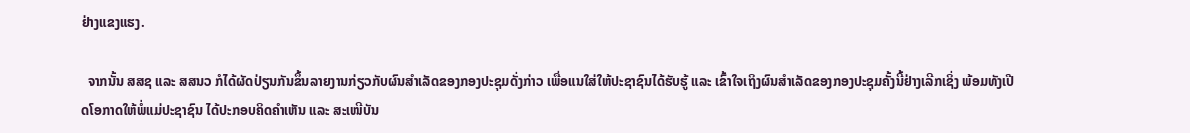ຢ່າງແຂງແຮງ.

  ຈາກນັ້ນ ສສຊ ແລະ ສສນວ ກໍໄດ້ຜັດປ່ຽນກັນຂຶ້ນລາຍງານກ່ຽວກັບຜົນສຳເລັດຂອງກອງປະຊຸມດັ່ງກ່າວ ເພື່ອແນໃສ່ໃຫ້ປະຊາຊົນໄດ້ຮັບຮູ້ ແລະ ເຂົ້າໃຈເຖິງຜົນສຳເລັດຂອງກອງປະຊຸມຄັ້ງນີ້ຢ່າງເລີກເຊິ່ງ ພ້ອມທັງເປີດໂອກາດໃຫ້ພໍ່ແມ່ປະຊາຊົນ ໄດ້ປະກອບຄິດຄຳເຫັນ ແລະ ສະເໜີບັນ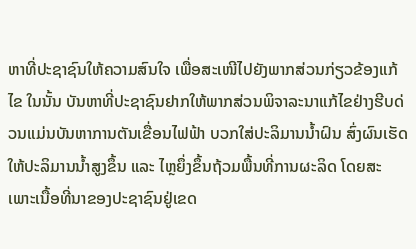ຫາທີ່ປະຊາຊົນໃຫ້ຄວາມສົນໃຈ ເພື່ອສະເໜີໄປຍັງພາກສ່ວນກ່ຽວຂ້ອງແກ້ໄຂ ໃນນັ້ນ ບັນຫາທີ່ປະຊາຊົນຢາກໃຫ້ພາກສ່ວນພິຈາລະນາແກ້ໄຂຢ່າງຮີບດ່ວນແມ່ນບັນຫາການຕັນເຂື່ອນໄຟຟ້າ ບວກໃສ່ປະລິມານນໍ້າຝົນ ສົ່ງຜົນເຮັດໃຫ້ປະລິມານນໍ້າສູງຂຶ້ນ ແລະ ໄຫຼຍຶ່ງຂຶ້ນຖ້ວມພື້ນທີ່ການຜະລິດ ໂດຍສະເພາະເນື້ອທີ່ນາຂອງປະຊາຊົນຢູ່ເຂດ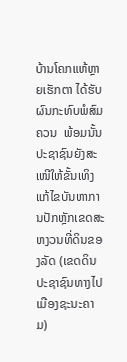ບ້ານໂຄກແຫ້ຫຼາຍເຮັກຕາ ໄດ້ຮັບຜົນກະທົບພໍສົມຄວນ  ພ້ອມນັ້ນ ປະຊາຊົນຍັງສະເໜີໃຫ້ຂັ້ນເທິງແກ້ໄຂບັນຫາການປັກຫຼັກເຂດສະຫງວນທີ່ດິນຂອງລັດ (ເຂດດິນປະຊາຊົນທາງໄປເມືອງຊະນະຄາມ)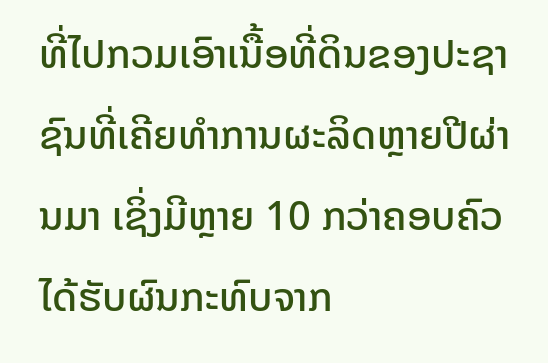ທີ່ໄປກວມເອົາເນື້ອທີ່ດິນຂອງປະຊາຊົນທີ່ເຄີຍທຳການຜະລິດຫຼາຍປີຜ່ານມາ ເຊິ່ງມີຫຼາຍ 10 ກວ່າຄອບຄົວໄດ້ຮັບຜົນກະທົບຈາກ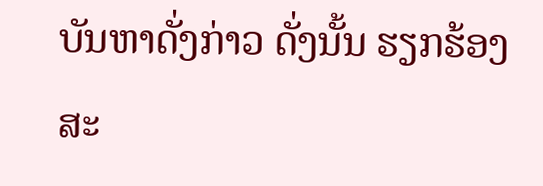ບັນຫາດັ່ງກ່າວ ດັ່ງນັ້ນ ຮຽກຮ້ອງສະ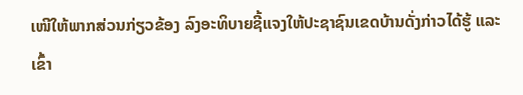ເໜີໃຫ້ພາກສ່ວນກ່ຽວຂ້ອງ ລົງອະທິບາຍຊີ້ແຈງໃຫ້ປະຊາຊົນເຂດບ້ານດັ່ງກ່າວໄດ້ຮູ້ ແລະ ເຂົ້າ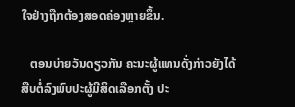ໃຈຢ່າງຖືກຕ້ອງສອດຄ່ອງຫຼາຍຂຶ້ນ.

   ຕອນບ່າຍວັນດຽວກັນ ຄະນະຜູ້ແທນດັ່ງກ່າວຍັງໄດ້ສືບຕໍ່ລົງພົບປະຜູ້ມີສິດເລືອກຕັ້ງ ປະ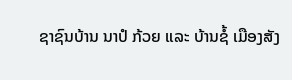ຊາຊົນບ້ານ ນາປໍ ກ້ວຍ ແລະ ບ້ານຊໍ້ ເມືອງສັງ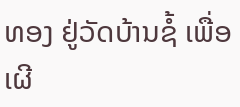ທອງ ຢູ່ວັດບ້ານຊໍ້ ເພື່ອເຜີ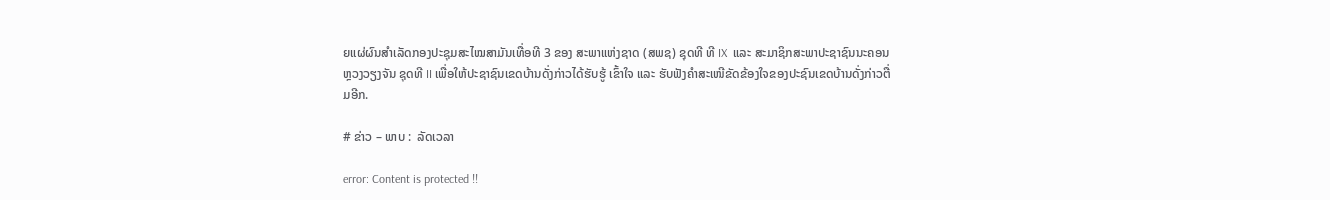ຍແຜ່ຜົນສຳເລັດກອງປະຊຸມສະໄໝສາມັນເທື່ອທີ 3 ຂອງ ສະພາແຫ່ງຊາດ (ສພຊ) ຊຸດທີ ທີ IX  ແລະ ສະມາຊິກສະພາປະຊາຊົນນະຄອນຫຼວງວຽງຈັນ ຊຸດທີ II ເພື່ອໃຫ້ປະຊາຊົນເຂດບ້ານດັ່ງກ່າວໄດ້ຮັບຮູ້ ເຂົ້າໃຈ ແລະ ຮັບຟັງຄໍາສະເໜີຂັດຂ້ອງໃຈຂອງປະຊົນເຂດບ້ານດັ່ງກ່າວຕື່ມອີກ.

# ຂ່າວ – ພາບ :  ລັດເວລາ

error: Content is protected !!